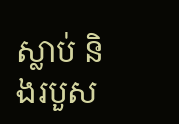ស្លាប់ និងរបួស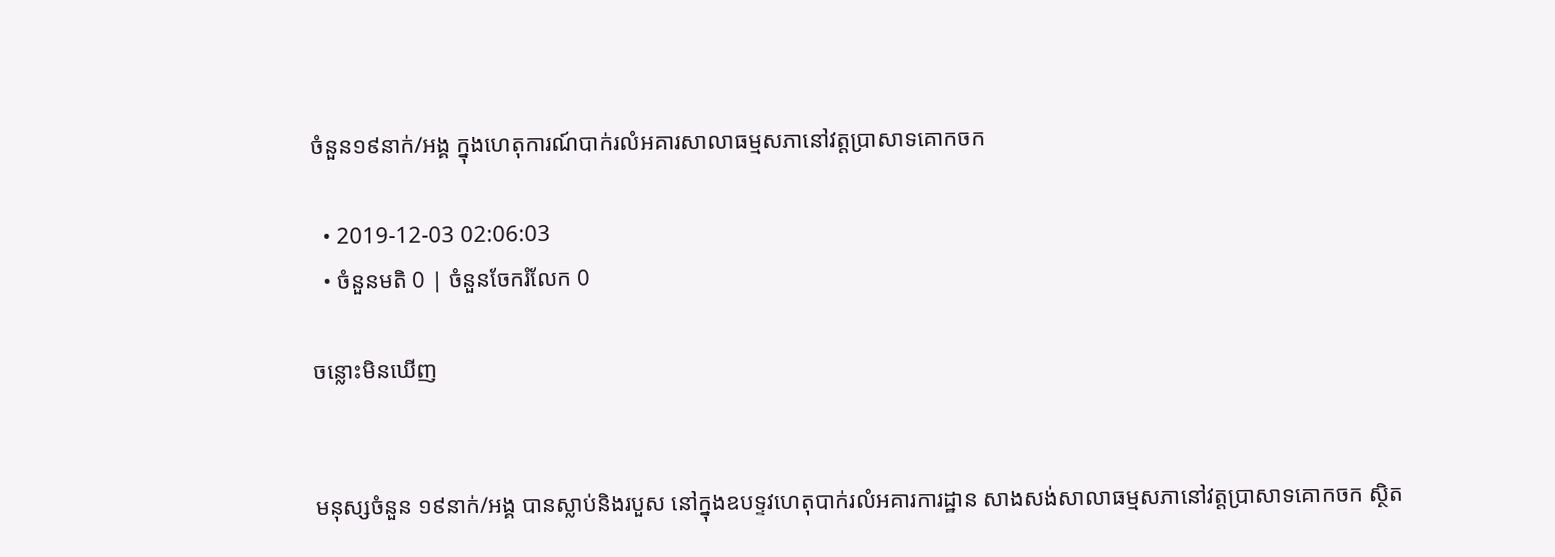ចំនួន១៩នាក់/អង្គ ក្នុងហេតុការណ៍បាក់រលំអគារសាលាធម្មសភានៅវត្តប្រាសាទគោកចក

  • 2019-12-03 02:06:03
  • ចំនួនមតិ 0 | ចំនួនចែករំលែក 0

ចន្លោះមិនឃើញ


មនុស្សចំនួន ១៩នាក់/អង្គ បានស្លាប់និងរបួស នៅក្នុងឧបទ្ទវហេតុបាក់រលំអគារការដ្ឋាន សាងសង់សាលាធម្មសភានៅវត្តប្រាសាទគោកចក ស្ថិត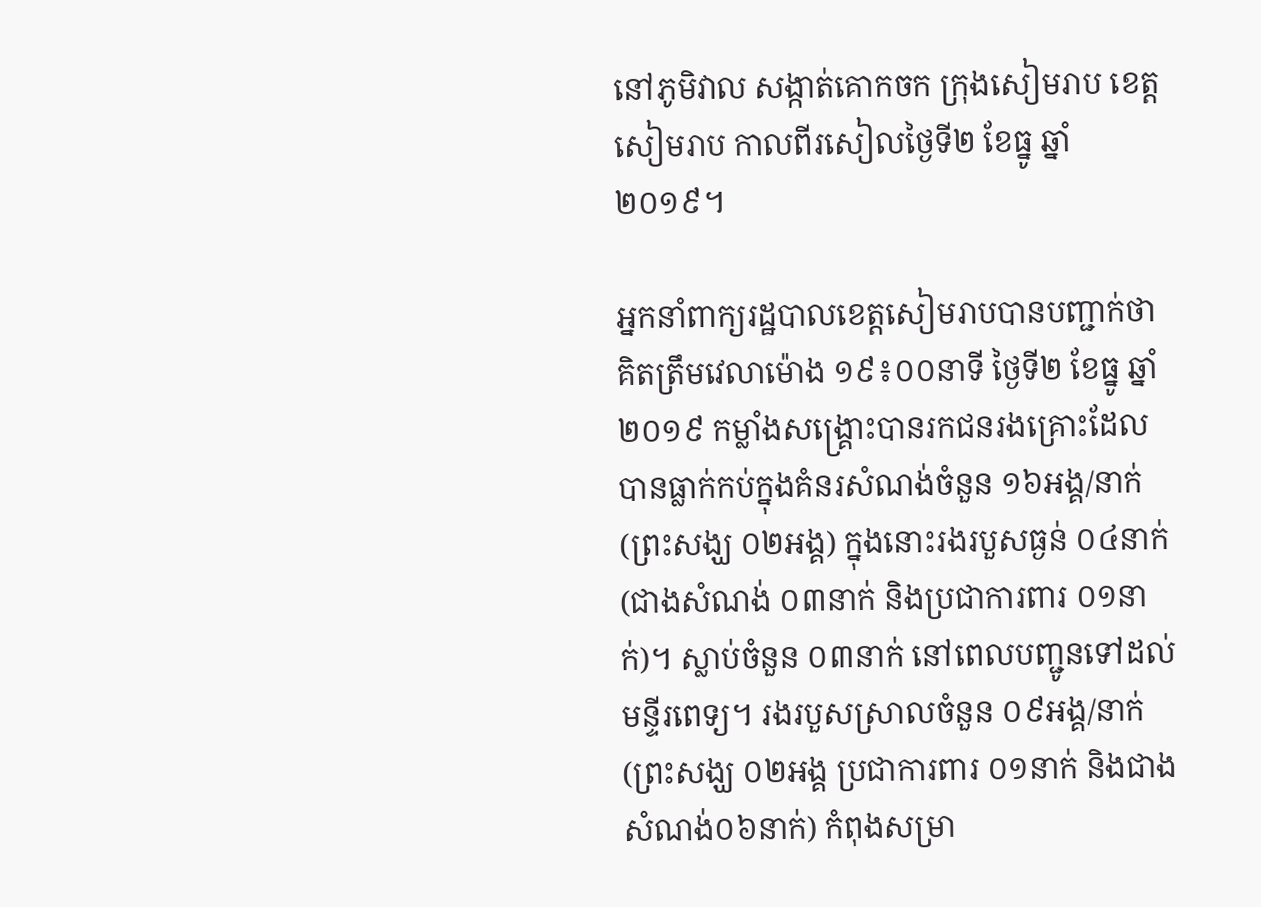នៅភូមិវាល សង្កាត់គោកចក ក្រុងសៀមរាប ខេត្តសៀមរាប កាលពីរសៀលថ្ងៃទី២ ខែធ្នូ ឆ្នាំ២០១៩។

អ្នកនាំពាក្យរដ្ឋបាលខេត្តសៀមរាបបានបញ្ជាក់ថា គិតត្រឹមវេលាម៉ោង ១៩៖០០នាទី ថ្ងៃទី២ ខែធ្នូ ឆ្នាំ២០១៩ កម្លាំងសង្គ្រោះបានរកជនរងគ្រោះដែលបានធ្លាក់កប់ក្នុងគំនរសំណង់ចំនួន ១៦អង្គ/នាក់(ព្រះសង្ឃ ០២អង្គ) ក្នុងនោះរងរបួសធ្ងន់ ០៤នាក់(ជាងសំណង់ ០៣នាក់ និងប្រជាការពារ ០១នាក់)។ ស្លាប់ចំនួន ០៣នាក់ នៅពេលបញ្ជូនទៅដល់មន្ទីរពេទ្យ។ រងរបួសស្រាលចំនួន ០៩អង្គ/នាក់ (ព្រះសង្ឃ ០២អង្គ ប្រជាការពារ ០១នាក់ និងជាងសំណង់០៦នាក់) កំពុងសម្រា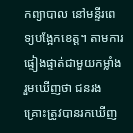កព្យាបាល នៅមន្ទីរពេទ្យបង្អែកខេត្ត។ តាមការផ្ទៀងផ្ទាត់ជាមួយកម្លាំងរួមឃើញថា ជនរងគ្រោះត្រូវបានរកឃើញ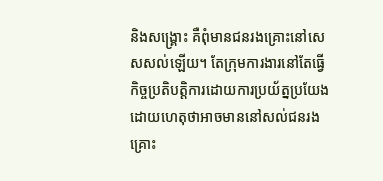និងសង្គ្រោះ គឺពុំមានជនរងគ្រោះនៅសេសសល់ឡើយ។ តែក្រុមការងារនៅតែធ្វើកិច្ចប្រតិបត្តិការដោយការប្រយ័ត្នប្រយែង ដោយហេតុថាអាចមាននៅសល់ជនរងគ្រោះ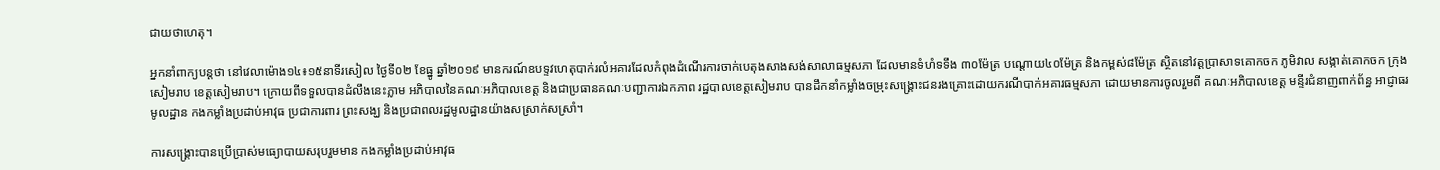ជាយថាហេតុ។

អ្នកនាំពាក្យបន្តថា នៅវេលាម៉ោង១៤៖១៥នាទីរសៀល ថ្ងៃទី០២ ខែធ្នូ ឆ្នាំ២០១៩ មានករណ៍ឧបទ្ទវហេតុបាក់រលំអគារដែលកំពុងដំណើរការចាក់បេតុងសាងសង់សាលាធម្មសភា ដែលមានទំហំទទឹង ៣០ម៉ែត្រ បណ្តោយ៤០ម៉ែត្រ និងកម្ពស់៨ម៉ែត្រ ស្ថិតនៅវត្តប្រាសាទគោកចក ភូមិវាល សង្កាត់គោកចក ក្រុងសៀមរាប ខេត្តសៀមរាប។ ក្រោយពីទទួលបានដំលឹងនេះភ្លាម អភិបាលនៃគណៈអភិបាលខេត្ត និងជាប្រធានគណៈបញ្ជាការឯកភាព រដ្ឋបាលខេត្តសៀមរាប បានដឹកនាំកម្លាំងចម្រុះសង្គ្រោះជនរងគ្រោះដោយករណីបាក់អគារធម្មសភា ដោយមានការចូលរួមពី គណៈអភិបាលខេត្ត មន្ទីរជំនាញពាក់ព័ន្ធ អាជ្ញាធរមូលដ្ឋាន កងកម្លាំងប្រដាប់អាវុធ ប្រជាការពារ ព្រះសង្ឃ និងប្រជាពលរដ្ឋមូលដ្ឋានយ៉ាងសស្រាក់សស្រាំ។

ការសង្គ្រោះបានប្រើប្រាស់មធ្យោបាយសរុបរួមមាន កងកម្លាំងប្រដាប់អាវុធ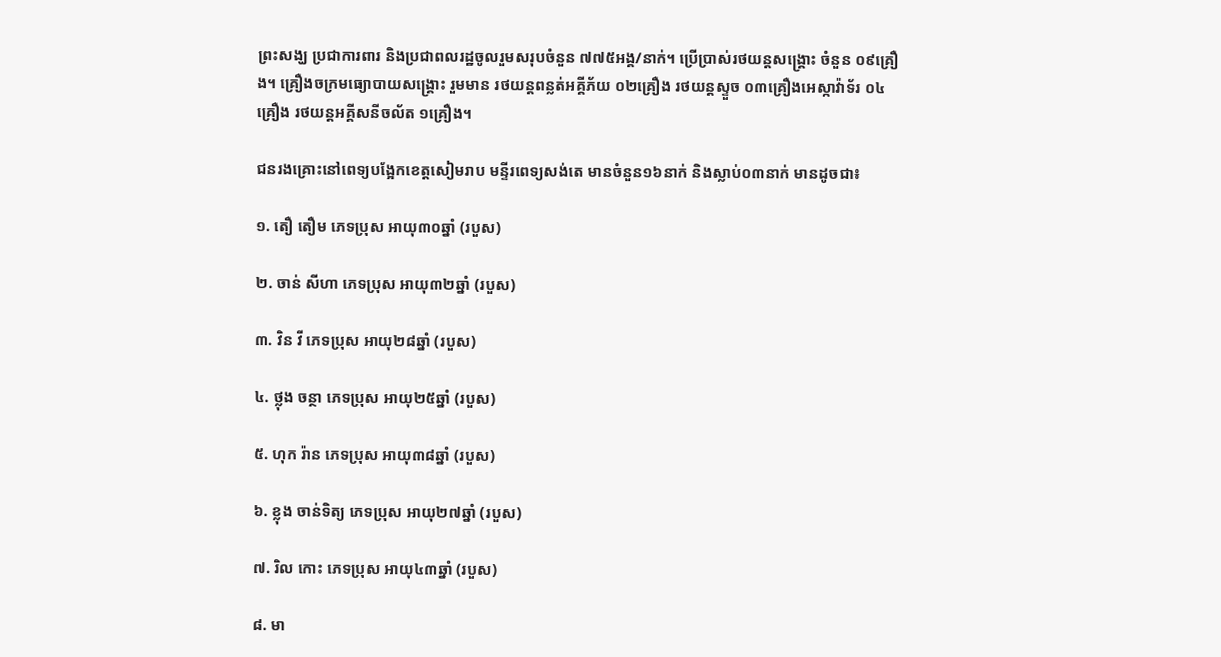ព្រះសង្ឃ ប្រជាការពារ និងប្រជាពលរដ្ឋចូលរួមសរុបចំនួន ៧៧៥អង្គ/នាក់។ ប្រើប្រាស់រថយន្តសង្គ្រោះ ចំនួន ០៩គ្រឿង។ គ្រឿងចក្រមធ្យោបាយសង្គ្រោះ រួមមាន រថយន្តពន្លត់អគ្គីភ័យ ០២គ្រឿង រថយន្តស្ទួច ០៣គ្រឿងអេស្កាវ៉ាទ័រ ០៤គ្រឿង រថយន្តអគ្គីសនីចល័ត ១គ្រឿង។

ជនរងគ្រោះនៅពេទ្យបង្អែកខេត្តសៀមរាប មន្ទីរពេទ្យសង់តេ មានចំនួន១៦នាក់ និងស្លាប់០៣នាក់ មានដូចជា៖

១. តឿ តឿម ភេទប្រុស អាយុ៣០ឆ្នាំ (របួស)

២. ចាន់ សីហា ភេទប្រុស អាយុ៣២ឆ្នាំ (របួស)

៣. វិន វី ភេទប្រុស អាយុ២៨ឆ្នាំ (របួស)

៤. ថ្លុង ចន្ថា ភេទប្រុស អាយុ២៥ឆ្នាំ (របួស)

៥. ហុក រ៉ាន ភេទប្រុស អាយុ៣៨ឆ្នាំ (របួស)

៦. ខ្លុង ចាន់ទិត្យ ភេទប្រុស អាយុ២៧ឆ្នាំ (របួស)

៧. រិល កោះ ភេទប្រុស អាយុ៤៣ឆ្នាំ (របួស)

៨. មា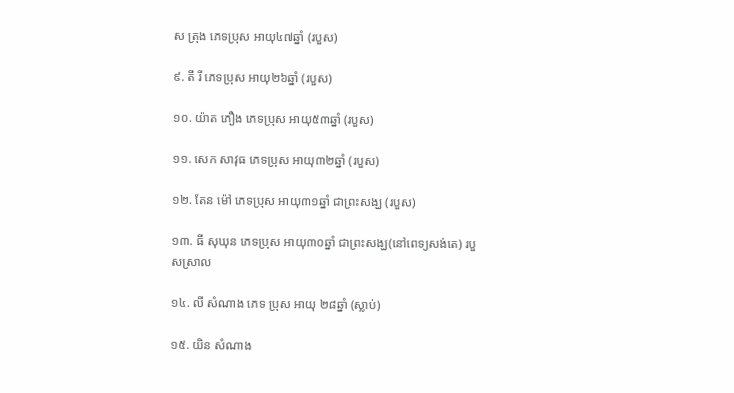ស ត្រុង ភេទប្រុស អាយុ៤៧ឆ្នាំ (របួស)

៩. តី រី ភេទប្រុស អាយុ២៦ឆ្នាំ (របួស)

១០. យ៉ាត ភឿង ភេទប្រុស អាយុ៥៣ឆ្នាំ (របួស)

១១. សេក សាវុធ ភេទប្រុស អាយុ៣២ឆ្នាំ (របួស)

១២. តែន ម៉ៅ ភេទប្រុស អាយុ៣១ឆ្នាំ ជាព្រះសង្ឃ (របួស)

១៣. ធី សុឃុន ភេទប្រុស អាយុ៣០ឆ្នាំ ជាព្រះសង្ឃ(នៅពេទ្យសង់តេ) របួសស្រាល

១៤. លី សំណាង ភេទ ប្រុស អាយុ ២៨ឆ្នាំ (ស្លាប់)

១៥. យិន សំណាង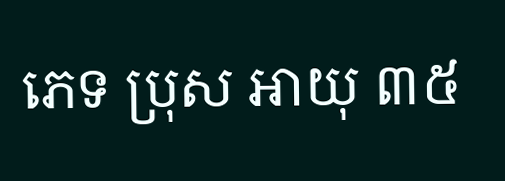ភេទ ប្រុស អាយុ ៣៥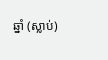ឆ្នាំ (ស្លាប់)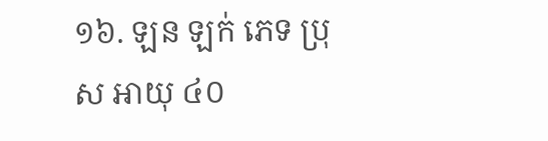១៦. ឡន ឡក់ ភេទ ប្រុស អាយុ ៤០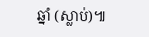ឆ្នាំ (ស្លាប់)៕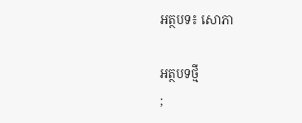អត្ថបទ៖ សោភា

អត្ថបទថ្មី
;